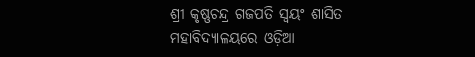ଶ୍ରୀ କୃଷ୍ଣଚନ୍ଦ୍ର ଗଜପତି ସ୍ୱୟଂ ଶାସିତ ମହାବିଦ୍ୟାଳୟରେ ଓଡ଼ିଆ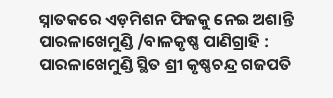ସ୍ନାତକରେ ଏଡ଼ମିଶନ ଫିଜକୁ ନେଇ ଅଶାନ୍ତି
ପାରଳାଖେମୁଣ୍ଡି /ବାଳକୃଷ୍ଣ ପାଣିଗ୍ରାହି : ପାରଳାଖେମୁଣ୍ଡି ସ୍ଥିତ ଶ୍ରୀ କୃଷ୍ଣଚନ୍ଦ୍ର ଗଜପତି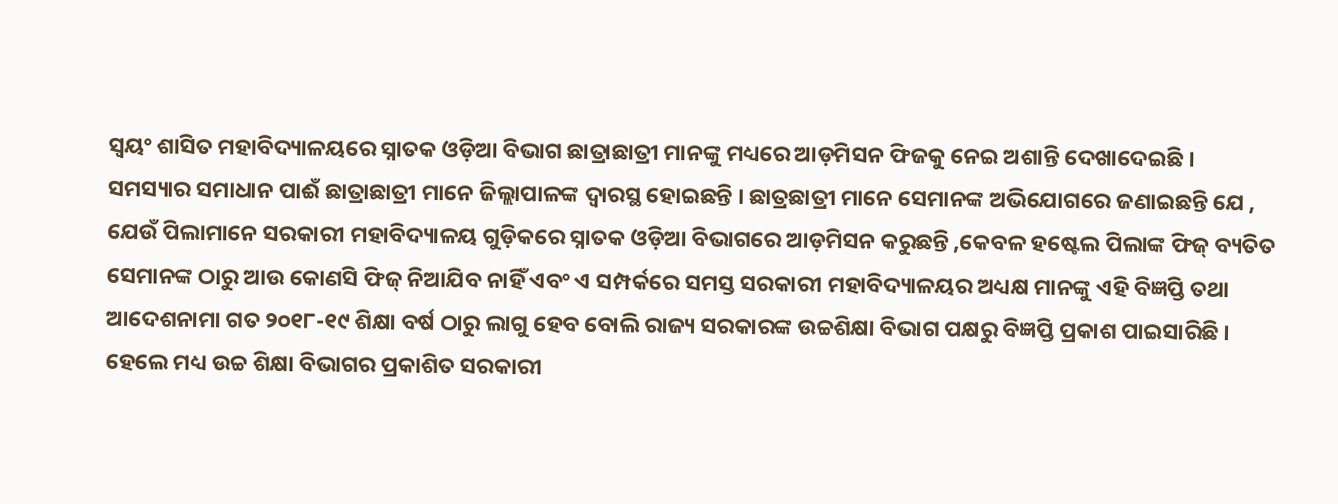ସ୍ୱୟଂ ଶାସିତ ମହାବିଦ୍ୟାଳୟରେ ସ୍ନାତକ ଓଡ଼ିଆ ବିଭାଗ ଛାତ୍ରାଛାତ୍ରୀ ମାନଙ୍କୁ ମଧ୍ୟରେ ଆଡ଼ମିସନ ଫିଜକୁ ନେଇ ଅଶାନ୍ତି ଦେଖାଦେଇଛି । ସମସ୍ୟାର ସମାଧାନ ପାଈଁ ଛାତ୍ରାଛାତ୍ରୀ ମାନେ ଜିଲ୍ଲାପାଳଙ୍କ ଦ୍ବାରସ୍ଥ ହୋଇଛନ୍ତି । ଛାତ୍ରଛାତ୍ରୀ ମାନେ ସେମାନଙ୍କ ଅଭିଯୋଗରେ ଜଣାଇଛନ୍ତି ଯେ , ଯେଉଁ ପିଲାମାନେ ସରକାରୀ ମହାବିଦ୍ୟାଳୟ ଗୁଡ଼ିକରେ ସ୍ନାତକ ଓଡ଼ିଆ ବିଭାଗରେ ଆଡ଼ମିସନ କରୁଛନ୍ତି ,କେବଳ ହଷ୍ଟେଲ ପିଲାଙ୍କ ଫିଜ୍ ବ୍ୟତିତ ସେମାନଙ୍କ ଠାରୁ ଆଉ କୋଣସି ଫିଜ୍ ନିଆଯିବ ନାହିଁ ଏବଂ ଏ ସମ୍ପର୍କରେ ସମସ୍ତ ସରକାରୀ ମହାବିଦ୍ୟାଳୟର ଅଧ୍ୟକ୍ଷ ମାନଙ୍କୁ ଏହି ବିଜ୍ଞପ୍ତି ତଥା ଆଦେଶନାମା ଗତ ୨୦୧୮-୧୯ ଶିକ୍ଷା ବର୍ଷ ଠାରୁ ଲାଗୁ ହେବ ବୋଲି ରାଜ୍ୟ ସରକାରଙ୍କ ଉଚ୍ଚଶିକ୍ଷା ବିଭାଗ ପକ୍ଷରୁ ବିଜ୍ଞପ୍ତି ପ୍ରକାଶ ପାଇସାରିଛି । ହେଲେ ମଧ୍ୟ ଉଚ୍ଚ ଶିକ୍ଷା ବିଭାଗର ପ୍ରକାଶିତ ସରକାରୀ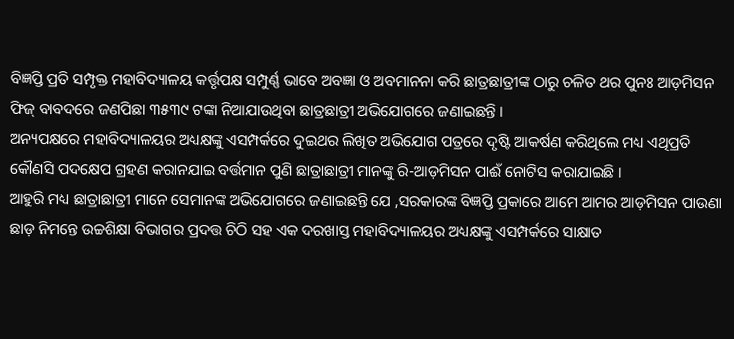ବିଜ୍ଞପ୍ତି ପ୍ରତି ସମ୍ପୃକ୍ତ ମହାବିଦ୍ୟାଳୟ କର୍ତ୍ତୃପକ୍ଷ ସମ୍ପୁର୍ଣ୍ଣ ଭାବେ ଅବଜ୍ଞା ଓ ଅବମାନନା କରି ଛାତ୍ରଛାତ୍ରୀଙ୍କ ଠାରୁ ଚଳିତ ଥର ପୁନଃ ଆଡ଼ମିସନ ଫିଜ୍ ବାବଦରେ ଜଣପିଛା ୩୫୩୯ ଟଙ୍କା ନିଆଯାଉଥିବା ଛାତ୍ରଛାତ୍ରୀ ଅଭିଯୋଗରେ ଜଣାଇଛନ୍ତି ।
ଅନ୍ୟପକ୍ଷରେ ମହାବିଦ୍ୟାଳୟର ଅଧ୍ୟକ୍ଷଙ୍କୁ ଏସମ୍ପର୍କରେ ଦୁଇଥର ଲିଖିତ ଅଭିଯୋଗ ପତ୍ରରେ ଦୃଷ୍ଟି ଆକର୍ଷଣ କରିଥିଲେ ମଧ୍ୟ ଏଥିପ୍ରତି କୌଣସି ପଦକ୍ଷେପ ଗ୍ରହଣ କରାନଯାଇ ବର୍ତ୍ତମାନ ପୁଣି ଛାତ୍ରାଛାତ୍ରୀ ମାନଙ୍କୁ ରି-ଆଡ଼ମିସନ ପାଈଁ ନୋଟିସ କରାଯାଇଛି ।
ଆହୁରି ମଧ୍ୟ ଛାତ୍ରାଛାତ୍ରୀ ମାନେ ସେମାନଙ୍କ ଅଭିଯୋଗରେ ଜଣାଇଛନ୍ତି ଯେ ,ସରକାରଙ୍କ ବିଜ୍ଞପ୍ତି ପ୍ରକାରେ ଆମେ ଆମର ଆଡ଼ମିସନ ପାଉଣା ଛାଡ଼ ନିମନ୍ତେ ଉଚ୍ଚଶିକ୍ଷା ବିଭାଗର ପ୍ରଦତ୍ତ ଚିଠି ସହ ଏକ ଦରଖାସ୍ତ ମହାବିଦ୍ୟାଳୟର ଅଧ୍ୟକ୍ଷଙ୍କୁ ଏସମ୍ପର୍କରେ ସାକ୍ଷାତ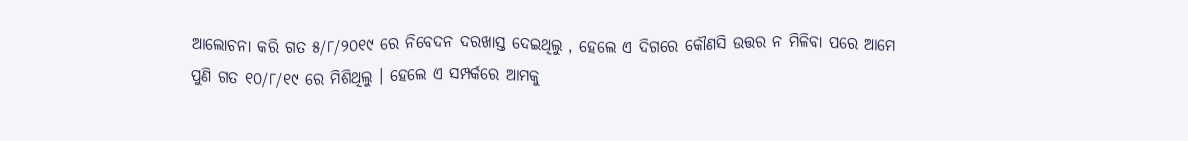ଆଲୋଚନା କରି ଗତ ୫/୮/୨୦୧୯ ରେ ନିବେଦନ ଦରଖାସ୍ତ ଦେଇଥିଲୁ , ହେଲେ ଏ ଦିଗରେ କୌଣସି ଉତ୍ତର ନ ମିଳିବା ପରେ ଆମେ ପୁଣି ଗତ ୧୦/୮/୧୯ ରେ ମିଶିଥିଲୁ । ହେଲେ ଏ ସମ୍ପର୍କରେ ଆମକୁ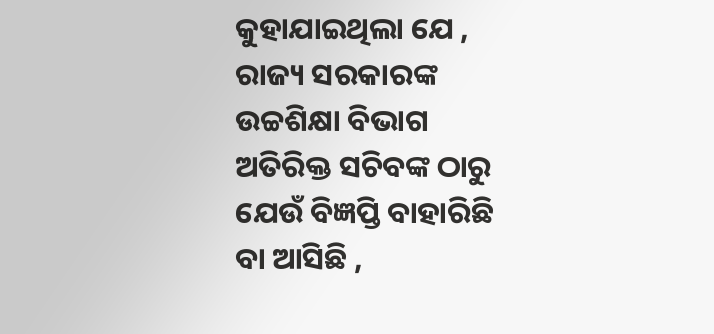କୁହାଯାଇଥିଲା ଯେ , ରାଜ୍ୟ ସରକାରଙ୍କ ଉଚ୍ଚଶିକ୍ଷା ବିଭାଗ ଅତିରିକ୍ତ ସଚିବଙ୍କ ଠାରୁ ଯେଉଁ ବିଜ୍ଞପ୍ତି ବାହାରିଛି ବା ଆସିଛି ,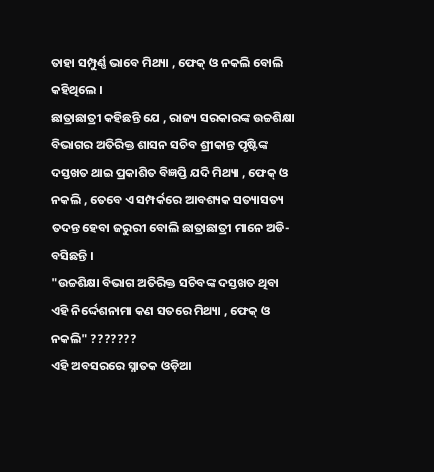ତାହା ସମ୍ପୁର୍ଣ୍ଣ ଭାବେ ମିଥ୍ୟା , ଫେକ୍ ଓ ନକଲି ବୋଲି କହିଥିଲେ ।
ଛାତ୍ରାଛାତ୍ରୀ କହିଛନ୍ତି ଯେ , ରାଜ୍ୟ ସରକାରଙ୍କ ଉଚ୍ଚଶିକ୍ଷା ବିଭାଗର ଅତିରିକ୍ତ ଶାସନ ସଚିବ ଶ୍ରୀକାନ୍ତ ପୃଷ୍ଟିଙ୍କ ଦସ୍ତଖତ ଥାଇ ପ୍ରକାଶିତ ବିଜ୍ଞପ୍ତି ଯଦି ମିଥ୍ୟା , ଫେକ୍ ଓ ନକଲି , ତେବେ ଏ ସମ୍ପର୍କରେ ଆବଶ୍ୟକ ସତ୍ୟାସତ୍ୟ ତଦନ୍ତ ହେବା ଜରୁରୀ ବୋଲି ଛାତ୍ରାଛାତ୍ରୀ ମାନେ ଅଡି-ବସିଛନ୍ତି ।
"ଉଚ୍ଚଶିକ୍ଷା ବିଭାଗ ଅତିରିକ୍ତ ସଚିବଙ୍କ ଦସ୍ତଖତ ଥିବା ଏହି ନିର୍ଦ୍ଦେଶନାମା କଣ ସତରେ ମିଥ୍ୟା , ଫେକ୍ ଓ ନକଲି" ???????
ଏହି ଅବସରରେ ସ୍ନାତକ ଓଡ଼ିଆ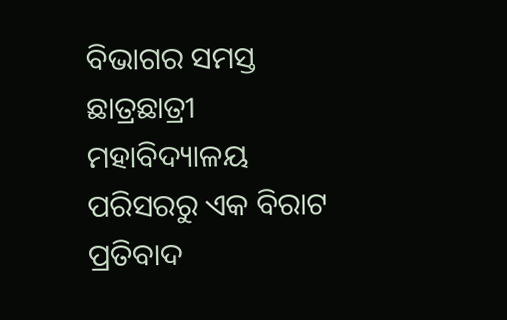ବିଭାଗର ସମସ୍ତ ଛାତ୍ରଛାତ୍ରୀ ମହାବିଦ୍ୟାଳୟ ପରିସରରୁ ଏକ ବିରାଟ ପ୍ରତିବାଦ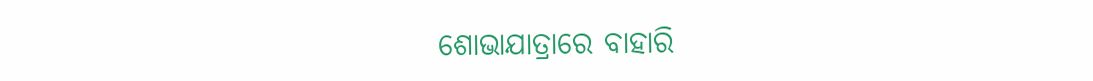ଶୋଭାଯାତ୍ରାରେ ବାହାରି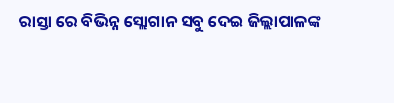ରାସ୍ତା ରେ ବିଭିନ୍ନ ସ୍ଲୋଗାନ ସବୁ ଦେଇ ଜିଲ୍ଲାପାଳଙ୍କ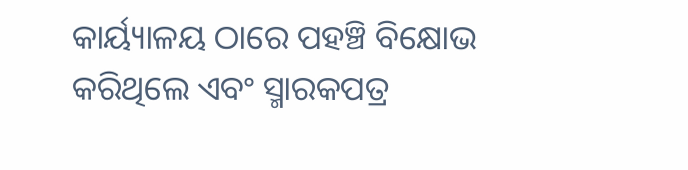କାର୍ୟ୍ୟାଳୟ ଠାରେ ପହଞ୍ଚି ବିକ୍ଷୋଭ କରିଥିଲେ ଏବଂ ସ୍ମାରକପତ୍ର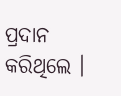ପ୍ରଦାନ କରିଥିଲେ ।